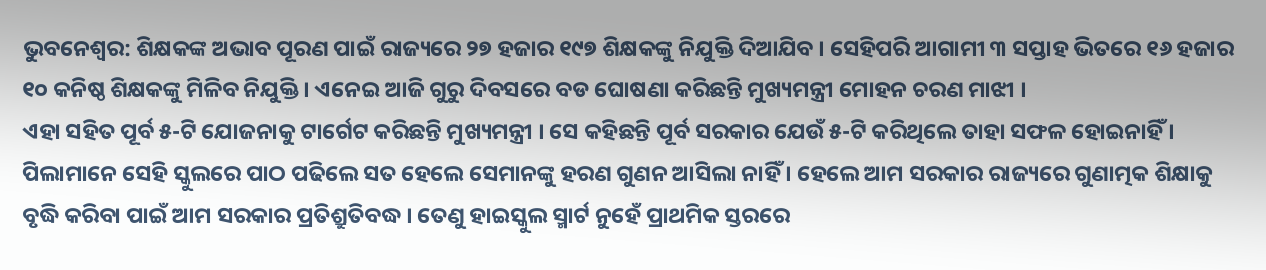ଭୁବନେଶ୍ବର: ଶିକ୍ଷକଙ୍କ ଅଭାବ ପୂରଣ ପାଇଁ ରାଜ୍ୟରେ ୨୭ ହଜାର ୧୯୭ ଶିକ୍ଷକଙ୍କୁ ନିଯୁକ୍ତି ଦିଆଯିବ । ସେହିପରି ଆଗାମୀ ୩ ସପ୍ତାହ ଭିତରେ ୧୬ ହଜାର ୧୦ କନିଷ୍ଠ ଶିକ୍ଷକଙ୍କୁ ମିଳିବ ନିଯୁକ୍ତି । ଏନେଇ ଆଜି ଗୁରୁ ଦିବସରେ ବଡ ଘୋଷଣା କରିଛନ୍ତି ମୁଖ୍ୟମନ୍ତ୍ରୀ ମୋହନ ଚରଣ ମାଝୀ ।
ଏହା ସହିତ ପୂର୍ବ ୫-ଟି ଯୋଜନାକୁ ଟାର୍ଗେଟ କରିଛନ୍ତି ମୁଖ୍ୟମନ୍ତ୍ରୀ । ସେ କହିଛନ୍ତି ପୂର୍ବ ସରକାର ଯେଉଁ ୫-ଟି କରିଥିଲେ ତାହା ସଫଳ ହୋଇନାହିଁ । ପିଲାମାନେ ସେହି ସ୍କୁଲରେ ପାଠ ପଢିଲେ ସତ ହେଲେ ସେମାନଙ୍କୁ ହରଣ ଗୁଣନ ଆସିଲା ନାହିଁ । ହେଲେ ଆମ ସରକାର ରାଜ୍ୟରେ ଗୁଣାତ୍ମକ ଶିକ୍ଷାକୁ ବୃଦ୍ଧି କରିବା ପାଇଁ ଆମ ସରକାର ପ୍ରତିଶ୍ରୁତିବଦ୍ଧ । ତେଣୁ ହାଇସ୍କୁଲ ସ୍ମାର୍ଟ ନୁହେଁ ପ୍ରାଥମିକ ସ୍ତରରେ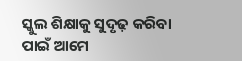ସ୍କୁଲ ଶିକ୍ଷାକୁ ସୁଦୃଢ଼ କରିବା ପାଇଁ ଆମେ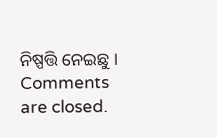ନିଷ୍ପତ୍ତି ନେଇଛୁ ।
Comments are closed.